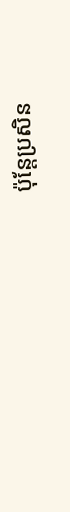ប៉ុន្តែប្រសិន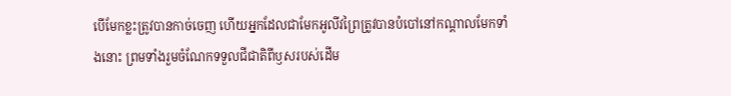បើមែកខ្លះត្រូវបានកាច់ចេញ ហើយអ្នកដែលជាមែកអូលីវព្រៃត្រូវបានបំបៅនៅកណ្ដាលមែកទាំងនោះ ព្រមទាំងរួមចំណែកទទួលជីជាតិពីឫសរបស់ដើម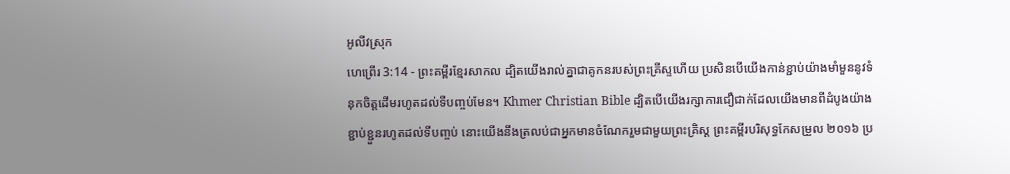អូលីវស្រុក
ហេព្រើរ 3:14 - ព្រះគម្ពីរខ្មែរសាកល ដ្បិតយើងរាល់គ្នាជាគូកនរបស់ព្រះគ្រីស្ទហើយ ប្រសិនបើយើងកាន់ខ្ជាប់យ៉ាងមាំមួននូវទំនុកចិត្តដើមរហូតដល់ទីបញ្ចប់មែន។ Khmer Christian Bible ដ្បិតបើយើងរក្សាការជឿជាក់ដែលយើងមានពីដំបូងយ៉ាងខ្ជាប់ខ្ជួនរហូតដល់ទីបញ្ចប់ នោះយើងនឹងត្រលប់ជាអ្នកមានចំណែករួមជាមួយព្រះគ្រិស្ដ ព្រះគម្ពីរបរិសុទ្ធកែសម្រួល ២០១៦ ប្រ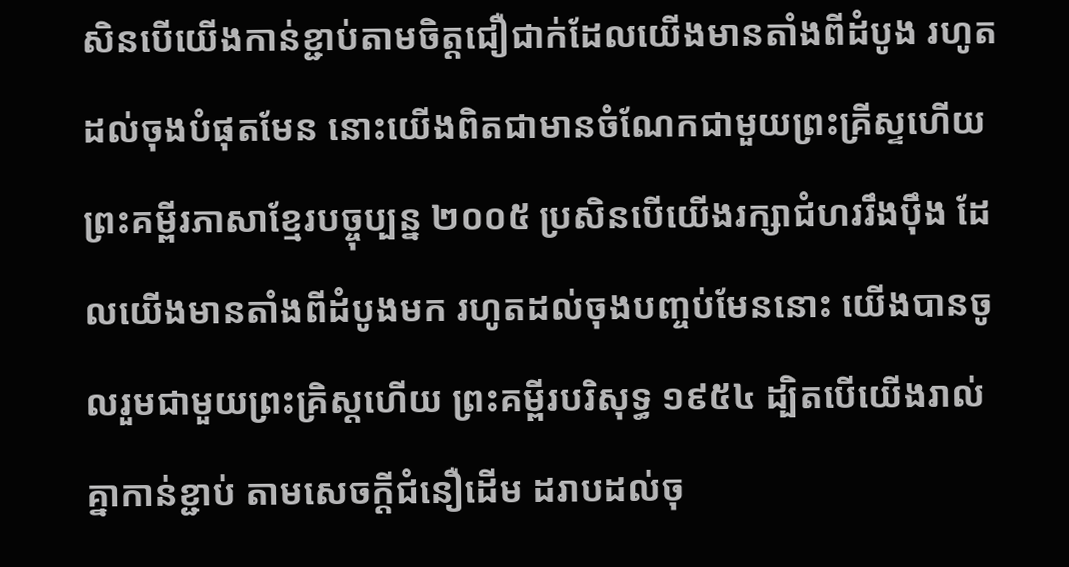សិនបើយើងកាន់ខ្ជាប់តាមចិត្តជឿជាក់ដែលយើងមានតាំងពីដំបូង រហូតដល់ចុងបំផុតមែន នោះយើងពិតជាមានចំណែកជាមួយព្រះគ្រីស្ទហើយ ព្រះគម្ពីរភាសាខ្មែរបច្ចុប្បន្ន ២០០៥ ប្រសិនបើយើងរក្សាជំហររឹងប៉ឹង ដែលយើងមានតាំងពីដំបូងមក រហូតដល់ចុងបញ្ចប់មែននោះ យើងបានចូលរួមជាមួយព្រះគ្រិស្តហើយ ព្រះគម្ពីរបរិសុទ្ធ ១៩៥៤ ដ្បិតបើយើងរាល់គ្នាកាន់ខ្ជាប់ តាមសេចក្ដីជំនឿដើម ដរាបដល់ចុ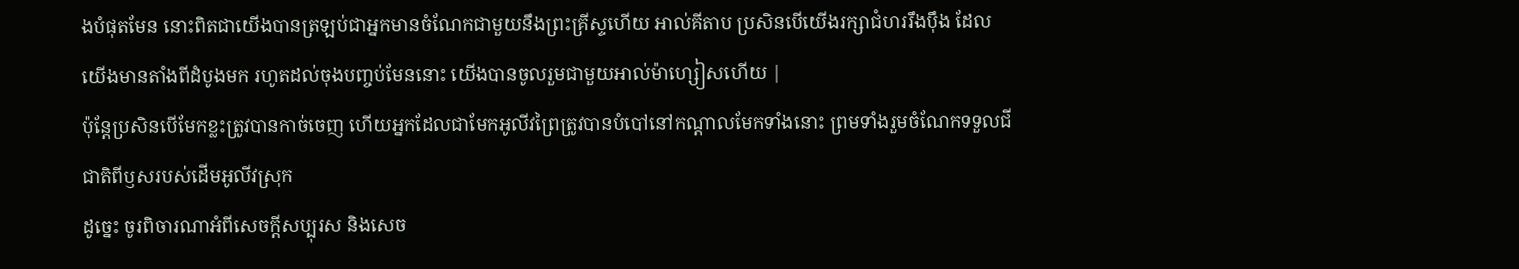ងបំផុតមែន នោះពិតជាយើងបានត្រឡប់ជាអ្នកមានចំណែកជាមួយនឹងព្រះគ្រីស្ទហើយ អាល់គីតាប ប្រសិនបើយើងរក្សាជំហររឹងប៉ឹង ដែលយើងមានតាំងពីដំបូងមក រហូតដល់ចុងបញ្ចប់មែននោះ យើងបានចូលរួមជាមួយអាល់ម៉ាហ្សៀសហើយ |
ប៉ុន្តែប្រសិនបើមែកខ្លះត្រូវបានកាច់ចេញ ហើយអ្នកដែលជាមែកអូលីវព្រៃត្រូវបានបំបៅនៅកណ្ដាលមែកទាំងនោះ ព្រមទាំងរួមចំណែកទទួលជីជាតិពីឫសរបស់ដើមអូលីវស្រុក
ដូច្នេះ ចូរពិចារណាអំពីសេចក្ដីសប្បុរស និងសេច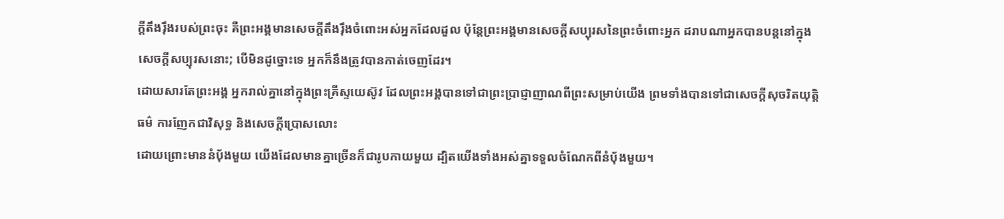ក្ដីតឹងរ៉ឹងរបស់ព្រះចុះ គឺព្រះអង្គមានសេចក្ដីតឹងរ៉ឹងចំពោះអស់អ្នកដែលដួល ប៉ុន្តែព្រះអង្គមានសេចក្ដីសប្បុរសនៃព្រះចំពោះអ្នក ដរាបណាអ្នកបានបន្តនៅក្នុងសេចក្ដីសប្បុរសនោះ; បើមិនដូច្នោះទេ អ្នកក៏នឹងត្រូវបានកាត់ចេញដែរ។
ដោយសារតែព្រះអង្គ អ្នករាល់គ្នានៅក្នុងព្រះគ្រីស្ទយេស៊ូវ ដែលព្រះអង្គបានទៅជាព្រះប្រាជ្ញាញាណពីព្រះសម្រាប់យើង ព្រមទាំងបានទៅជាសេចក្ដីសុចរិតយុត្តិធម៌ ការញែកជាវិសុទ្ធ និងសេចក្ដីប្រោសលោះ
ដោយព្រោះមាននំប៉័ងមួយ យើងដែលមានគ្នាច្រើនក៏ជារូបកាយមួយ ដ្បិតយើងទាំងអស់គ្នាទទួលចំណែកពីនំប៉័ងមួយ។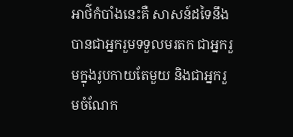អាថ៌កំបាំងនេះគឺ សាសន៍ដទៃនឹងបានជាអ្នករួមទទួលមរតក ជាអ្នករួមក្នុងរូបកាយតែមួយ និងជាអ្នករួមចំណែក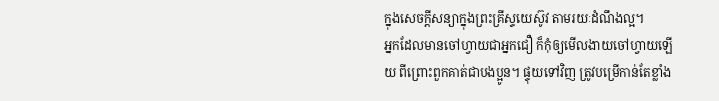ក្នុងសេចក្ដីសន្យាក្នុងព្រះគ្រីស្ទយេស៊ូវ តាមរយៈដំណឹងល្អ។
អ្នកដែលមានចៅហ្វាយជាអ្នកជឿ ក៏កុំឲ្យមើលងាយចៅហ្វាយឡើយ ពីព្រោះពួកគាត់ជាបងប្អូន។ ផ្ទុយទៅវិញ ត្រូវបម្រើកាន់តែខ្លាំង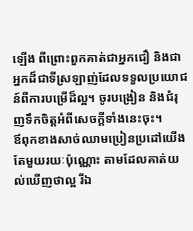ឡើង ពីព្រោះពួកគាត់ជាអ្នកជឿ និងជាអ្នកដ៏ជាទីស្រឡាញ់ដែលទទួលប្រយោជន៍ពីការបម្រើដ៏ល្អ។ ចូរបង្រៀន និងជំរុញទឹកចិត្តអំពីសេចក្ដីទាំងនេះចុះ។
ឪពុកខាងសាច់ឈាមប្រៀនប្រដៅយើងតែមួយរយៈប៉ុណ្ណោះ តាមដែលគាត់យល់ឃើញថាល្អ រីឯ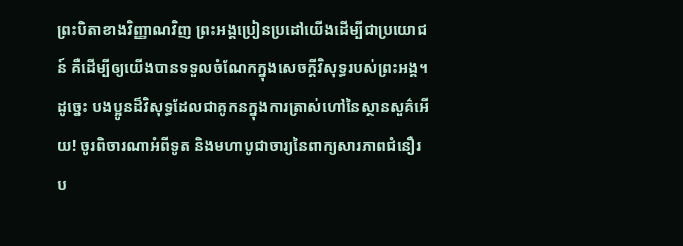ព្រះបិតាខាងវិញ្ញាណវិញ ព្រះអង្គប្រៀនប្រដៅយើងដើម្បីជាប្រយោជន៍ គឺដើម្បីឲ្យយើងបានទទួលចំណែកក្នុងសេចក្ដីវិសុទ្ធរបស់ព្រះអង្គ។
ដូច្នេះ បងប្អូនដ៏វិសុទ្ធដែលជាគូកនក្នុងការត្រាស់ហៅនៃស្ថានសួគ៌អើយ! ចូរពិចារណាអំពីទូត និងមហាបូជាចារ្យនៃពាក្យសារភាពជំនឿរប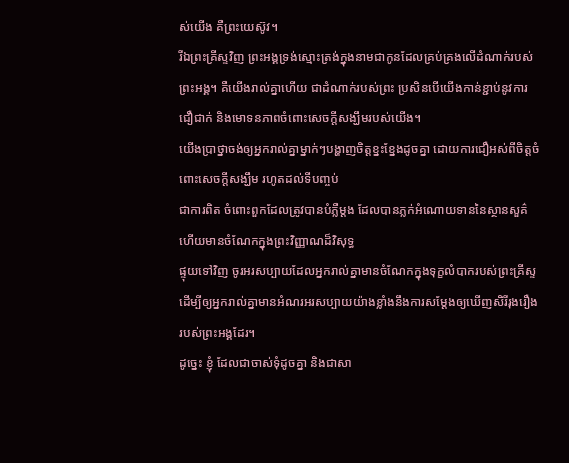ស់យើង គឺព្រះយេស៊ូវ។
រីឯព្រះគ្រីស្ទវិញ ព្រះអង្គទ្រង់ស្មោះត្រង់ក្នុងនាមជាកូនដែលគ្រប់គ្រងលើដំណាក់របស់ព្រះអង្គ។ គឺយើងរាល់គ្នាហើយ ជាដំណាក់របស់ព្រះ ប្រសិនបើយើងកាន់ខ្ជាប់នូវការជឿជាក់ និងមោទនភាពចំពោះសេចក្ដីសង្ឃឹមរបស់យើង។
យើងប្រាថ្នាចង់ឲ្យអ្នករាល់គ្នាម្នាក់ៗបង្ហាញចិត្តខ្នះខ្នែងដូចគ្នា ដោយការជឿអស់ពីចិត្តចំពោះសេចក្ដីសង្ឃឹម រហូតដល់ទីបញ្ចប់
ជាការពិត ចំពោះពួកដែលត្រូវបានបំភ្លឺម្ដង ដែលបានភ្លក់អំណោយទាននៃស្ថានសួគ៌ ហើយមានចំណែកក្នុងព្រះវិញ្ញាណដ៏វិសុទ្ធ
ផ្ទុយទៅវិញ ចូរអរសប្បាយដែលអ្នករាល់គ្នាមានចំណែកក្នុងទុក្ខលំបាករបស់ព្រះគ្រីស្ទ ដើម្បីឲ្យអ្នករាល់គ្នាមានអំណរអរសប្បាយយ៉ាងខ្លាំងនឹងការសម្ដែងឲ្យឃើញសិរីរុងរឿងរបស់ព្រះអង្គដែរ។
ដូច្នេះ ខ្ញុំ ដែលជាចាស់ទុំដូចគ្នា និងជាសា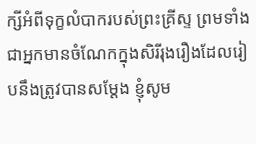ក្សីអំពីទុក្ខលំបាករបស់ព្រះគ្រីស្ទ ព្រមទាំងជាអ្នកមានចំណែកក្នុងសិរីរុងរឿងដែលរៀបនឹងត្រូវបានសម្ដែង ខ្ញុំសូម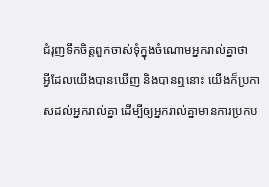ជំរុញទឹកចិត្តពួកចាស់ទុំក្នុងចំណោមអ្នករាល់គ្នាថា
អ្វីដែលយើងបានឃើញ និងបានឮនោះ យើងក៏ប្រកាសដល់អ្នករាល់គ្នា ដើម្បីឲ្យអ្នករាល់គ្នាមានការប្រកប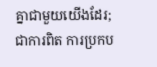គ្នាជាមួយយើងដែរ; ជាការពិត ការប្រកប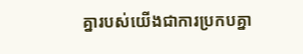គ្នារបស់យើងជាការប្រកបគ្នា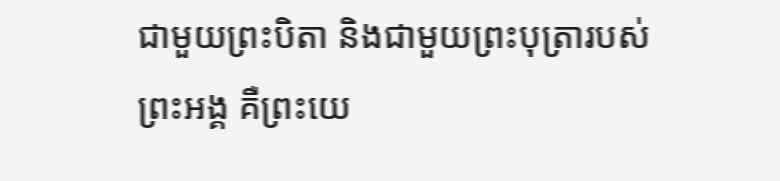ជាមួយព្រះបិតា និងជាមួយព្រះបុត្រារបស់ព្រះអង្គ គឺព្រះយេ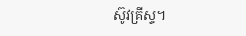ស៊ូវគ្រីស្ទ។